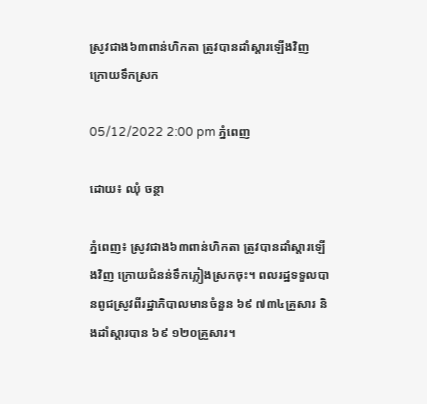ស្រូវជាង៦៣ពាន់ហិកតា ត្រូវបានដាំស្ដារឡើងវិញ ក្រោយទឹកស្រក

05/12/2022 2:00 pm ភ្នំពេញ

ដោយ៖ ឈុំ ចន្ថា

ភ្នំពេញ៖ ស្រូវជាង៦៣ពាន់ហិកតា ត្រូវបានដាំស្ដារឡើងវិញ ក្រោយជំនន់ទឹកភ្លៀងស្រកចុះ។ ពលរដ្ឋទទួលបានពូជស្រូវពីរដ្ឋាភិបាលមានចំនួន ៦៩ ៧៣៤គ្រួសារ និងដាំស្ដារបាន ៦៩ ១២០គ្រួសារ។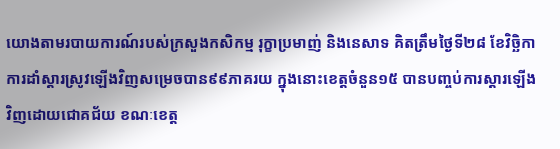យោងតាមរបាយការណ៍របស់ក្រសួងកសិកម្ម រុក្ខាប្រមាញ់ និងនេសាទ គិតត្រឹមថ្ងៃទី២៨ ខែវិច្ឆិកា ការដាំស្ដារស្រូវឡើងវិញសម្រេចបាន៩៩ភាគរយ ក្នុងនោះខេត្តចំនួន១៥ បានបញ្ចប់ការស្ដារឡើងវិញដោយជោគជ័យ ខណៈខេត្ត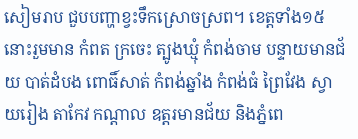សៀមរាប ជួបបញ្ហាខ្វះទឹកស្រោចស្រព។ ខេត្តទាំង១៥ នោះរួមមាន កំពត ក្រចេះ ត្បូងឃ្មុំ កំពង់ចាម បន្ទាយមានជ័យ បាត់ដំបង ពោធិ៍សាត់ កំពង់ឆ្នាំង កំពង់ធំ ព្រៃវែង ស្វាយរៀង តាកែវ កណ្ដាល ឧត្ដរមានជ័យ និងភ្នំពេ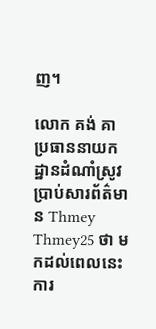ញ។

លោក គង់ គា ប្រធាននាយកដ្ឋានដំណាំស្រូវ ប្រាប់សារព័ត៌មាន Thmey Thmey25 ថា មកដល់ពេលនេះការ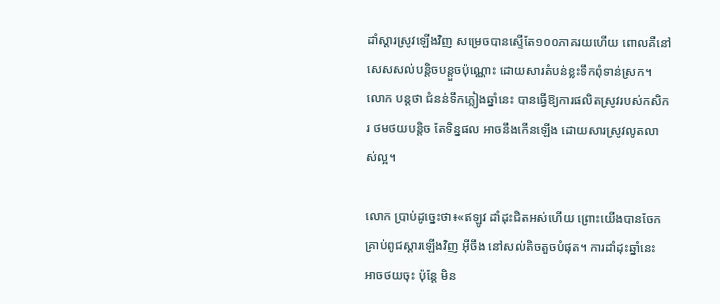ដាំស្ដារស្រូវឡើងវិញ សម្រេចបានស្ទើតែ១០០ភាគរយហើយ ពោលគឺនៅសេសសល់បន្តិចបន្តួចប៉ុណ្ណោះ ដោយសារតំបន់ខ្លះទឹកពុំទាន់ស្រក។ លោក បន្តថា ជំនន់ទឹកភ្លៀងឆ្នាំនេះ បានធ្វើឱ្យការផលិតស្រូវរបស់កសិករ ថមថយបន្តិច តែទិន្នផល អាចនឹងកើនឡើង ដោយសារស្រូវលូតលាស់ល្អ។

លោក ប្រាប់ដូច្នេះថា៖«ឥឡូវ ដាំដុះជិតអស់ហើយ ព្រោះយើងបានចែកគ្រាប់ពូជស្ដារឡើងវិញ អ៊ីចឹង នៅសល់តិចតួចបំផុត។ ការដាំដុះឆ្នាំនេះ អាចថយចុះ ប៉ុន្តែ មិន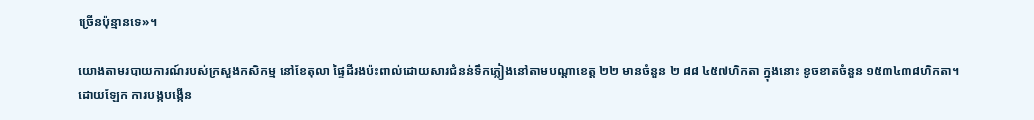ច្រើនប៉ុន្មានទេ»។

យោងតាមរបាយការណ៍របស់ក្រសួងកសិកម្ម នៅខែតុលា ផ្ទៃដីរងប៉ះពាល់ដោយសារជំនន់ទឹកភ្លៀងនៅតាមបណ្ដាខេត្ត ២២ មានចំនួន ២ ៨៨ ៤៥៧ហិកតា ក្នុងនោះ ខូចខាតចំនួន ១៥៣៤៣៨ហិកតា។ ដោយឡែក ការបង្កបង្កើន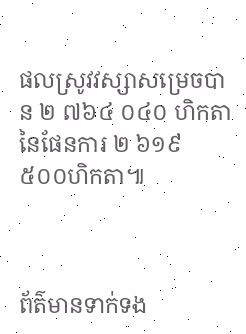ផលស្រូវវស្សាសម្រេចបាន ២ ៧៦៤ ០៤០ ហិកតា នៃផែនការ ២ ៦១៩ ៥០០ហិកតា៕



ព័ត៌មានទាក់ទង